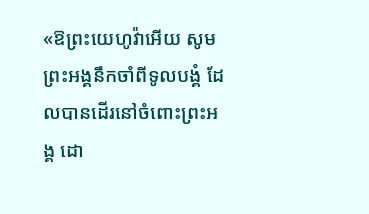«ឱព្រះយេហូវ៉ាអើយ សូមព្រះអង្គនឹកចាំពីទូលបង្គំ ដែលបានដើរនៅចំពោះព្រះអង្គ ដោ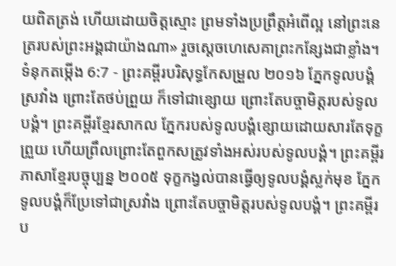យពិតត្រង់ ហើយដោយចិត្តស្មោះ ព្រមទាំងប្រព្រឹត្តអំពើល្អ នៅព្រះនេត្ររបស់ព្រះអង្គជាយ៉ាងណា» រួចស្ដេចហេសេគាព្រះកន្សែងជាខ្លាំង។
ទំនុកតម្កើង 6:7 - ព្រះគម្ពីរបរិសុទ្ធកែសម្រួល ២០១៦ ភ្នែកទូលបង្គំស្រវាំង ព្រោះតែថប់ព្រួយ ក៏ទៅជាខ្សោយ ព្រោះតែបច្ចាមិត្តរបស់ទូលបង្គំ។ ព្រះគម្ពីរខ្មែរសាកល ភ្នែករបស់ទូលបង្គំខ្សោយដោយសារតែទុក្ខព្រួយ ហើយព្រឹលព្រោះតែពួកសត្រូវទាំងអស់របស់ទូលបង្គំ។ ព្រះគម្ពីរភាសាខ្មែរបច្ចុប្បន្ន ២០០៥ ទុក្ខកង្វល់បានធ្វើឲ្យទូលបង្គំស្លក់មុខ ភ្នែកទូលបង្គំក៏ប្រែទៅជាស្រវាំង ព្រោះតែបច្ចាមិត្តរបស់ទូលបង្គំ។ ព្រះគម្ពីរប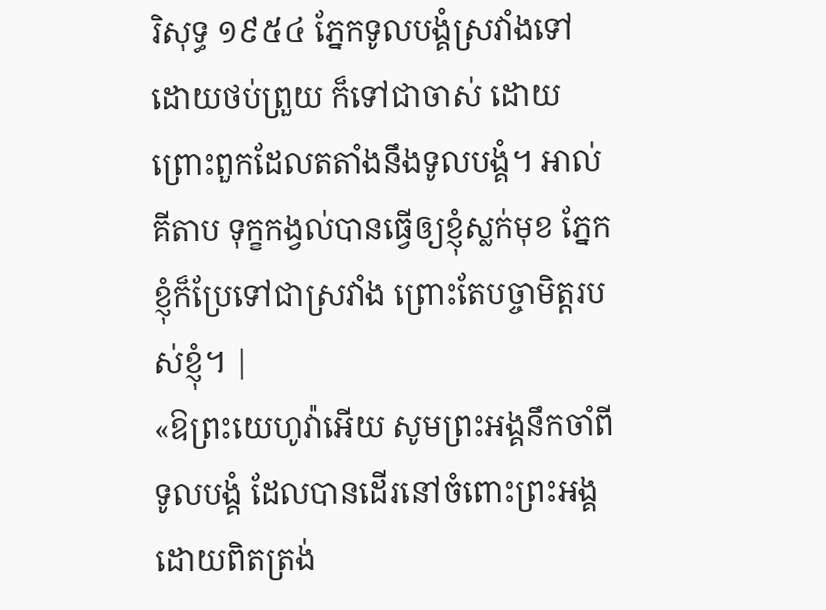រិសុទ្ធ ១៩៥៤ ភ្នែកទូលបង្គំស្រវាំងទៅ ដោយថប់ព្រួយ ក៏ទៅជាចាស់ ដោយព្រោះពួកដែលតតាំងនឹងទូលបង្គំ។ អាល់គីតាប ទុក្ខកង្វល់បានធ្វើឲ្យខ្ញុំស្លក់មុខ ភ្នែកខ្ញុំក៏ប្រែទៅជាស្រវាំង ព្រោះតែបច្ចាមិត្តរបស់ខ្ញុំ។ |
«ឱព្រះយេហូវ៉ាអើយ សូមព្រះអង្គនឹកចាំពីទូលបង្គំ ដែលបានដើរនៅចំពោះព្រះអង្គ ដោយពិតត្រង់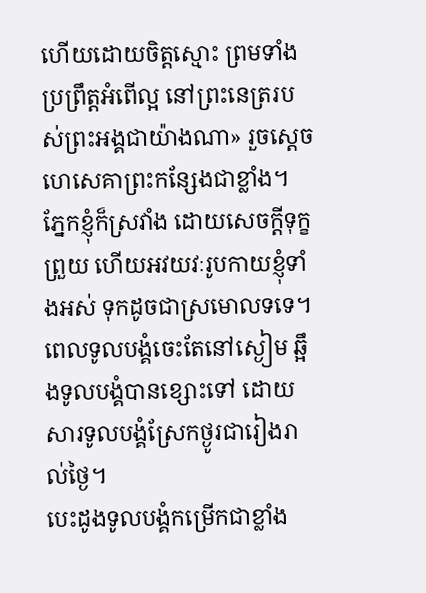ហើយដោយចិត្តស្មោះ ព្រមទាំងប្រព្រឹត្តអំពើល្អ នៅព្រះនេត្ររបស់ព្រះអង្គជាយ៉ាងណា» រួចស្ដេចហេសេគាព្រះកន្សែងជាខ្លាំង។
ភ្នែកខ្ញុំក៏ស្រវាំង ដោយសេចក្ដីទុក្ខព្រួយ ហើយអវយវៈរូបកាយខ្ញុំទាំងអស់ ទុកដូចជាស្រមោលទទេ។
ពេលទូលបង្គំចេះតែនៅស្ងៀម ឆ្អឹងទូលបង្គំបានខ្សោះទៅ ដោយសារទូលបង្គំស្រែកថ្ងូរជារៀងរាល់ថ្ងៃ។
បេះដូងទូលបង្គំកម្រើកជាខ្លាំង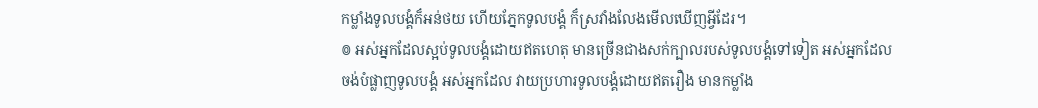កម្លាំងទូលបង្គំក៏អន់ថយ ហើយភ្នែកទូលបង្គំ ក៏ស្រវាំងលែងមើលឃើញអ្វីដែរ។
៙ អស់អ្នកដែលស្អប់ទូលបង្គំដោយឥតហេតុ មានច្រើនជាងសក់ក្បាលរបស់ទូលបង្គំទៅទៀត អស់អ្នកដែលចង់បំផ្លាញទូលបង្គំ អស់អ្នកដែល វាយប្រហារទូលបង្គំដោយឥតរឿង មានកម្លាំង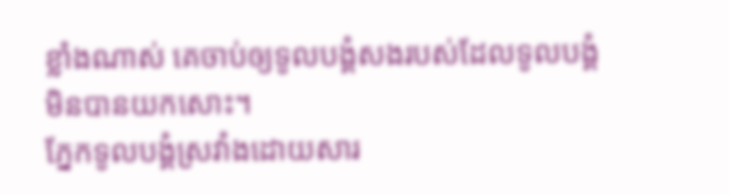ខ្លាំងណាស់ គេចាប់ឲ្យទូលបង្គំសងរបស់ដែលទូលបង្គំ មិនបានយកសោះ។
ភ្នែកទូលបង្គំស្រវាំងដោយសារ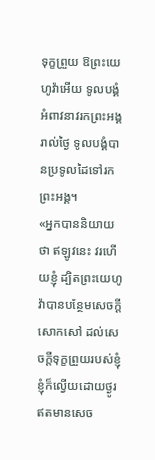ទុក្ខព្រួយ ឱព្រះយេហូវ៉ាអើយ ទូលបង្គំអំពាវនាវរកព្រះអង្គរាល់ថ្ងៃ ទូលបង្គំបានប្រទូលដៃទៅរកព្រះអង្គ។
«អ្នកបាននិយាយថា ឥឡូវនេះ វរហើយខ្ញុំ ដ្បិតព្រះយេហូវ៉ាបានបន្ថែមសេចក្ដីសោកសៅ ដល់សេចក្ដីទុក្ខព្រួយរបស់ខ្ញុំ ខ្ញុំក៏ល្វើយដោយថ្ងូរ ឥតមានសេច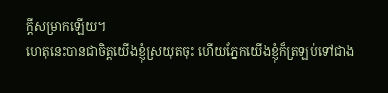ក្ដីសម្រាកឡើយ។
ហេតុនេះបានជាចិត្តយើងខ្ញុំស្រយុតចុះ ហើយភ្នែកយើងខ្ញុំក៏ត្រឡប់ទៅជាង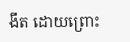ងឹត ដោយព្រោះ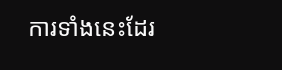ការទាំងនេះដែរ